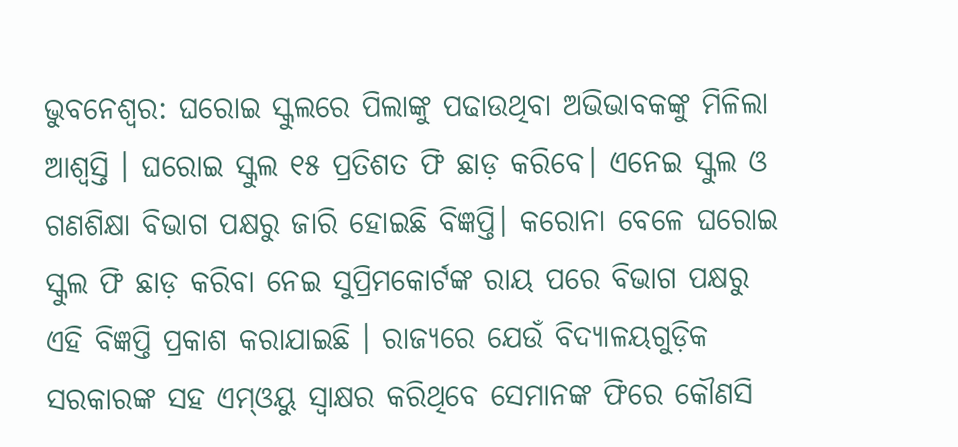ଭୁବନେଶ୍ୱର: ଘରୋଇ ସ୍କୁଲରେ ପିଲାଙ୍କୁ ପଢାଉଥିବା ଅଭିଭାବକଙ୍କୁ ମିଳିଲା ଆଶ୍ୱସ୍ତି । ଘରୋଇ ସ୍କୁଲ ୧୫ ପ୍ରତିଶତ ଫି ଛାଡ଼ କରିବେ। ଏନେଇ ସ୍କୁଲ ଓ ଗଣଶିକ୍ଷା ବିଭାଗ ପକ୍ଷରୁ ଜାରି ହୋଇଛି ବିଜ୍ଞପ୍ତି। କରୋନା ବେଳେ ଘରୋଇ ସ୍କୁଲ ଫି ଛାଡ଼ କରିବା ନେଇ ସୁପ୍ରିମକୋର୍ଟଙ୍କ ରାୟ ପରେ ବିଭାଗ ପକ୍ଷରୁ ଏହି ବିଜ୍ଞପ୍ତି ପ୍ରକାଶ କରାଯାଇଛି । ରାଜ୍ୟରେ ଯେଉଁ ବିଦ୍ୟାଳୟଗୁଡ଼ିକ ସରକାରଙ୍କ ସହ ଏମ୍ଓୟୁ ସ୍ୱାକ୍ଷର କରିଥିବେ ସେମାନଙ୍କ ଫିରେ କୌଣସି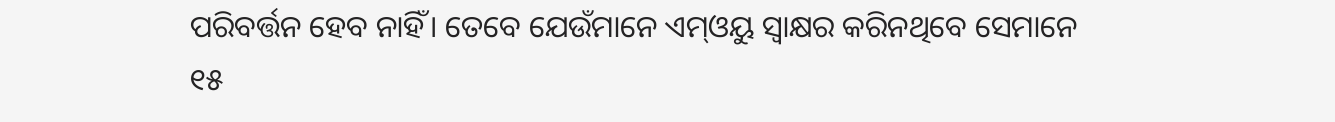ପରିବର୍ତ୍ତନ ହେବ ନାହିଁ। ତେବେ ଯେଉଁମାନେ ଏମ୍ଓୟୁ ସ୍ୱାକ୍ଷର କରିନଥିବେ ସେମାନେ ୧୫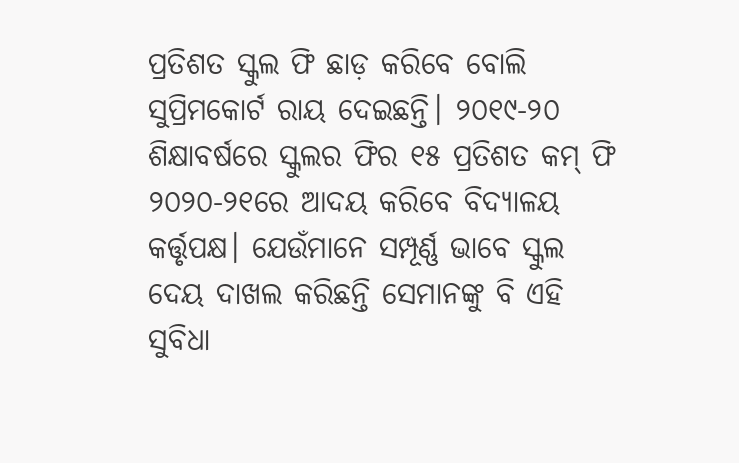ପ୍ରତିଶତ ସ୍କୁଲ ଫି ଛାଡ଼ କରିବେ ବୋଲି ସୁପ୍ରିମକୋର୍ଟ ରାୟ ଦେଇଛନ୍ତି। ୨୦୧୯-୨୦ ଶିକ୍ଷାବର୍ଷରେ ସ୍କୁଲର ଫିର ୧୫ ପ୍ରତିଶତ କମ୍ ଫି ୨୦୨୦-୨୧ରେ ଆଦୟ କରିବେ ବିଦ୍ୟାଳୟ କର୍ତ୍ତୃପକ୍ଷ। ଯେଉଁମାନେ ସମ୍ପୂର୍ଣ୍ଣ ଭାବେ ସ୍କୁଲ ଦେୟ ଦାଖଲ କରିଛନ୍ତି ସେମାନଙ୍କୁ ବି ଏହି ସୁବିଧା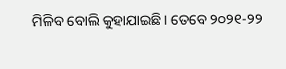ମିଳିବ ବୋଲି କୁହାଯାଇଛି। ତେବେ ୨୦୨୧-୨୨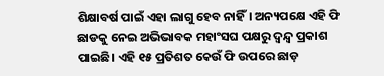ଶିକ୍ଷାବର୍ଷ ପାଇଁ ଏହା ଲାଗୁ ହେବ ନାହିଁ। ଅନ୍ୟପକ୍ଷେ ଏହି ଫି ଛାଡକୁ ନେଇ ଅଭିଭାବକ ମହାଂସଘ ପକ୍ଷରୁ ଦ୍ୱନ୍ଦ୍ୱ ପ୍ରକାଶ ପାଇଛି। ଏହି ୧୫ ପ୍ରତିଶତ କେଉଁ ଫି ଉପରେ ଛାଡ଼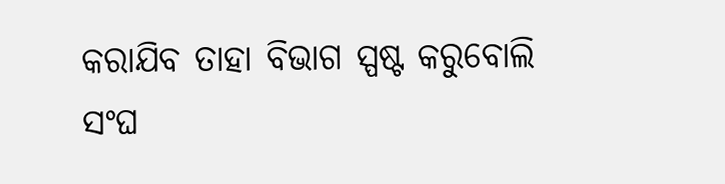କରାଯିବ ତାହା ବିଭାଗ ସ୍ପଷ୍ଟ କରୁବୋଲି ସଂଘ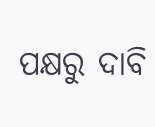ପକ୍ଷରୁ ଦାବି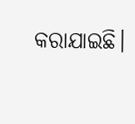କରାଯାଇଛି।